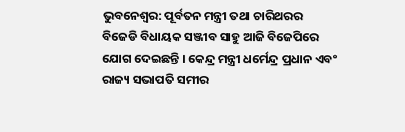ଭୁବନେଶ୍ୱର: ପୂର୍ବତନ ମନ୍ତ୍ରୀ ତଥା ଚାରିଥରର ବିଜେଡି ବିଧାୟକ ସଞ୍ଜୀବ ସାହୁ ଆଜି ବିଜେପିରେ ଯୋଗ ଦେଇଛନ୍ତି । କେନ୍ଦ୍ର ମନ୍ତ୍ରୀ ଧର୍ମେନ୍ଦ୍ର ପ୍ରଧାନ ଏବଂ ରାଜ୍ୟ ସଭାପତି ସମୀର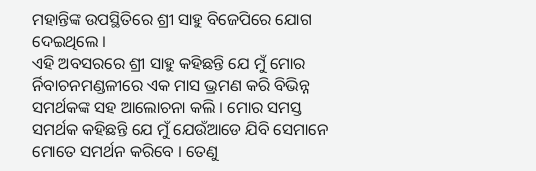ମହାନ୍ତିଙ୍କ ଉପସ୍ଥିତିରେ ଶ୍ରୀ ସାହୁ ବିଜେପିରେ ଯୋଗ ଦେଇଥିଲେ ।
ଏହି ଅବସରରେ ଶ୍ରୀ ସାହୁ କହିଛନ୍ତି ଯେ ମୁଁ ମୋର ର୍ନିବାଚନମଣ୍ଡଳୀରେ ଏକ ମାସ ଭ୍ରମଣ କରି ବିଭିନ୍ନ ସମର୍ଥକଙ୍କ ସହ ଆଲୋଚନା କଲି । ମୋର ସମସ୍ତ ସମର୍ଥକ କହିଛନ୍ତି ଯେ ମୁଁ ଯେଉଁଆଡେ ଯିବି ସେମାନେ ମୋତେ ସମର୍ଥନ କରିବେ । ତେଣୁ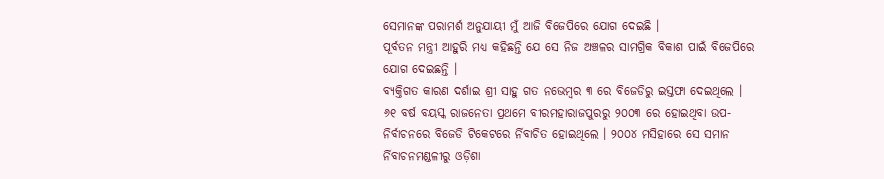ସେମାନଙ୍କ ପରାମର୍ଶ ଅନୁଯାୟୀ ମୁଁ ଆଜି ବିଜେପିରେ ଯୋଗ ଦେଇଛି ।
ପୂର୍ବତନ ମନ୍ତ୍ରୀ ଆହୁରି ମଧ୍ୟ କହିଛନ୍ତି ଯେ ସେ ନିଜ ଅଞ୍ଚଳର ସାମଗ୍ରିକ ବିକାଶ ପାଇଁ ବିଜେପିରେ ଯୋଗ ଦେଇଛନ୍ତି ।
ବ୍ୟକ୍ତିଗତ କାରଣ ଦର୍ଶାଇ ଶ୍ରୀ ସାହୁ ଗତ ନଭେମ୍ବର ୩ ରେ ବିଜେଡିରୁ ଇସ୍ତଫା ଦେଇଥିଲେ । ୬୧ ବର୍ଷ ବୟସ୍କ ରାଜନେତା ପ୍ରଥମେ ବୀରମହାରାଜପୁରରୁ ୨୦୦୩ ରେ ହୋଇଥିବା ଉପ-ନିର୍ବାଚନରେ ବିଜେଡି ଟିକେଟରେ ର୍ନିବାଚିତ ହୋଇଥିଲେ । ୨୦୦୪ ମସିହାରେ ସେ ସମାନ ର୍ନିବାଚନମଣ୍ଡଳୀରୁ ଓଡ଼ିଶା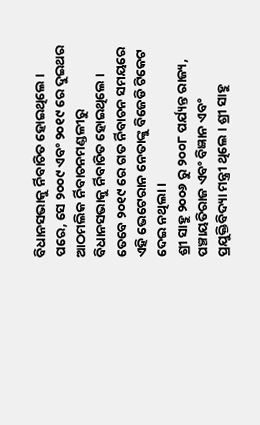ବିଧାନସଭାକୁ ର୍ନିବାଚିତ ହୋଇଥିଲେ । ପରେ, ସେ ୨୦୦୯ ଏବଂ ୨୦୧୯ ରେ ଦୁଇଥର ଆଠମଲିକ ର୍ନିବାଚନମଣ୍ଡଳୀରୁ ବିଧାନସଭାକୁ ର୍ନିବାଚିତ ହୋଇଥିଲେ ।
ତେବେ ୨୦୧୯ ରେ ଗତ ର୍ନିବାଚନ ସମୟରେ ଏହି ଭେଟେରାନ ନେତାଙ୍କୁ ବିଜେଡି ଟିକେଟ ଦେଇ ନଥିଲା ।
ଶ୍ରୀ ସାହୁ ୨୦୦୬ ରୁ ୨୦୦୮ ପର୍ଯ୍ୟନ୍ତ ରାଜ୍ୟ, ପଞ୍ଚାୟତିରାଜ ଏବଂ ବିଜ୍ଞାନ ଏବଂ ପ୍ରଯୁକ୍ତିବିଦ୍ୟା ମନ୍ତ୍ରୀ ଥିଲେ । ଶ୍ରୀ ସାହୁ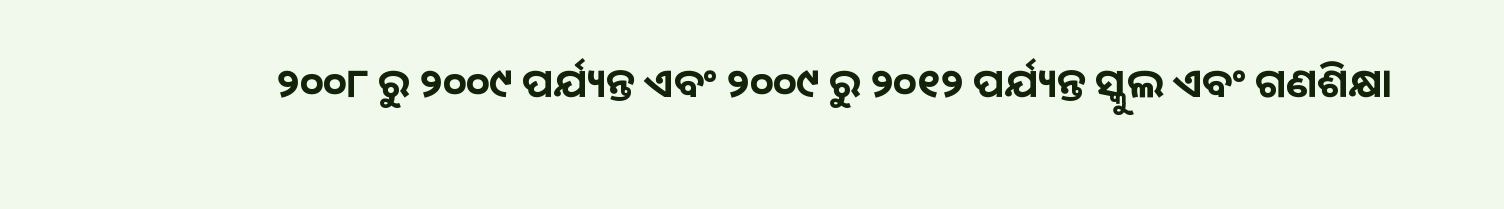୨୦୦୮ ରୁ ୨୦୦୯ ପର୍ଯ୍ୟନ୍ତ ଏବଂ ୨୦୦୯ ରୁ ୨୦୧୨ ପର୍ଯ୍ୟନ୍ତ ସ୍କୁଲ ଏବଂ ଗଣଶିକ୍ଷା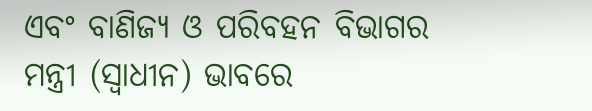ଏବଂ ବାଣିଜ୍ୟ ଓ ପରିବହନ ବିଭାଗର ମନ୍ତ୍ରୀ (ସ୍ୱାଧୀନ) ଭାବରେ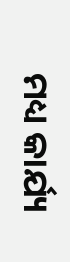ମଧ୍ୟ କାର୍ଯ୍ୟ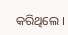କରିଥିଲେ ।